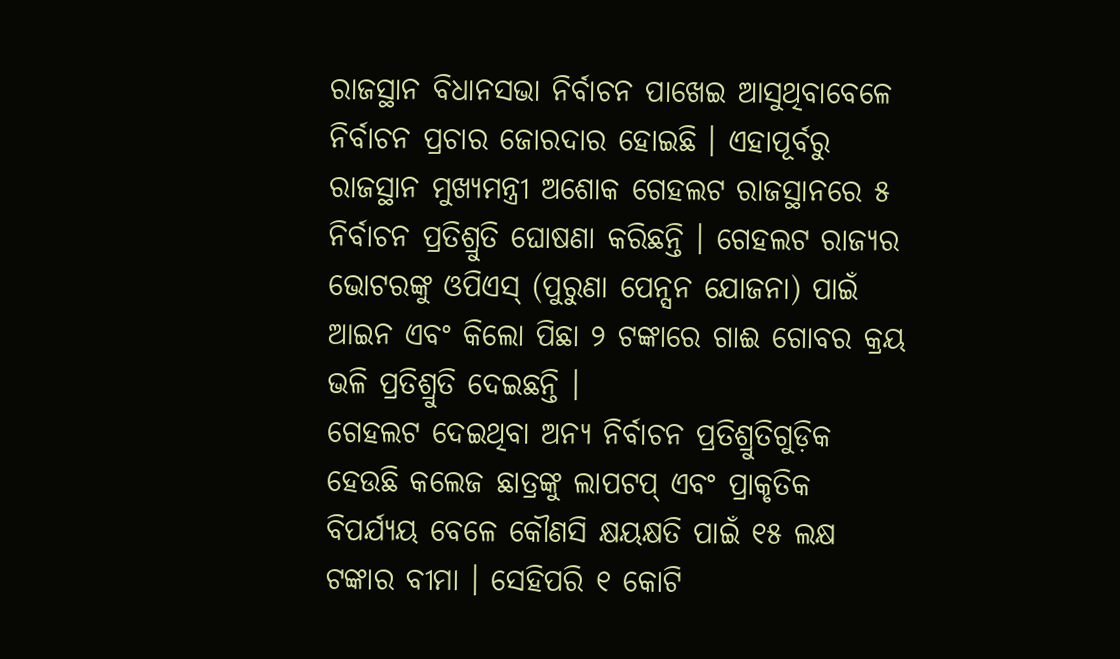ରାଜସ୍ଥାନ ବିଧାନସଭା ନିର୍ବାଚନ ପାଖେଇ ଆସୁଥିବାବେଳେ ନିର୍ବାଚନ ପ୍ରଚାର ଜୋରଦାର ହୋଇଛି । ଏହାପୂର୍ବରୁ ରାଜସ୍ଥାନ ମୁଖ୍ୟମନ୍ତ୍ରୀ ଅଶୋକ ଗେହଲଟ ରାଜସ୍ଥାନରେ ୫ ନିର୍ବାଚନ ପ୍ରତିଶ୍ରୁତି ଘୋଷଣା କରିଛନ୍ତି । ଗେହଲଟ ରାଜ୍ୟର ଭୋଟରଙ୍କୁ ଓପିଏସ୍ (ପୁରୁଣା ପେନ୍ସନ ଯୋଜନା) ପାଇଁ ଆଇନ ଏବଂ କିଲୋ ପିଛା ୨ ଟଙ୍କାରେ ଗାଈ ଗୋବର କ୍ରୟ ଭଳି ପ୍ରତିଶ୍ରୁତି ଦେଇଛନ୍ତି ।
ଗେହଲଟ ଦେଇଥିବା ଅନ୍ୟ ନିର୍ବାଚନ ପ୍ରତିଶ୍ରୁତିଗୁଡ଼ିକ ହେଉଛି କଲେଜ ଛାତ୍ରଙ୍କୁ ଲାପଟପ୍ ଏବଂ ପ୍ରାକୃତିକ ବିପର୍ଯ୍ୟୟ ବେଳେ କୌଣସି କ୍ଷୟକ୍ଷତି ପାଇଁ ୧୫ ଲକ୍ଷ ଟଙ୍କାର ବୀମା । ସେହିପରି ୧ କୋଟି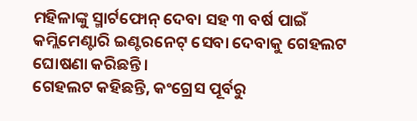ମହିଳାଙ୍କୁ ସ୍ମାର୍ଟଫୋନ୍ ଦେବା ସହ ୩ ବର୍ଷ ପାଇଁ କମ୍ଲିମେଣ୍ଟାରି ଇଣ୍ଟରନେଟ୍ ସେବା ଦେବାକୁ ଗେହଲଟ ଘୋଷଣା କରିଛନ୍ତି ।
ଗେହଲଟ କହିଛନ୍ତି, କଂଗ୍ରେସ ପୂର୍ବରୁ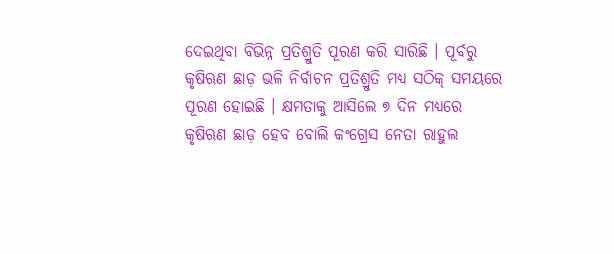ଦେଇଥିବା ବିଭିନ୍ନ ପ୍ରତିଶ୍ରୁତି ପୂରଣ କରି ସାରିଛି । ପୂର୍ବରୁ କୃଷିଋଣ ଛାଡ଼ ଭଳି ନିର୍ବାଚନ ପ୍ରତିଶ୍ରୁତି ମଧ୍ୟ ସଠିକ୍ ସମୟରେ ପୂରଣ ହୋଇଛି । କ୍ଷମତାକୁ ଆସିଲେ ୭ ଦିନ ମଧ୍ୟରେ କୃଷିଋଣ ଛାଡ଼ ହେବ ବୋଲି କଂଗ୍ରେସ ନେତା ରାହୁଲ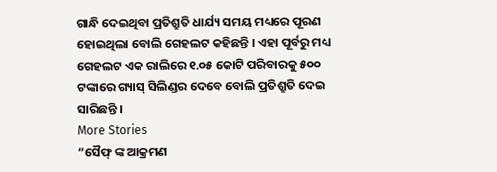ଗାନ୍ଧି ଦେଇଥିବା ପ୍ରତିଶ୍ରୁତି ଧାର୍ଯ୍ୟ ସମୟ ମଧ୍ୟରେ ପୂରଣ ହୋଇଥିଲା ବୋଲି ଗେହଲଟ କହିଛନ୍ତି । ଏହା ପୂର୍ବରୁ ମଧ୍ୟ ଗେହଲଟ ଏକ ରାଲିରେ ୧.୦୫ କୋଟି ପରିବାରକୁ ୫୦୦ ଟଙ୍କାରେ ଗ୍ୟାସ୍ ସିଲିଣ୍ଡର ଦେବେ ବୋଲି ପ୍ରତିଶ୍ରୁତି ଦେଇ ସାରିଛନ୍ତି ।
More Stories
“ସୈଫ୍ ଙ୍କ ଆକ୍ରମଣ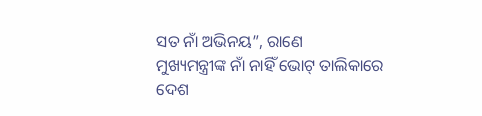ସତ ନାଁ ଅଭିନୟ”, ରାଣେ
ମୁଖ୍ୟମନ୍ତ୍ରୀଙ୍କ ନାଁ ନାହିଁ ଭୋଟ୍ ତାଲିକାରେ
ଦେଶ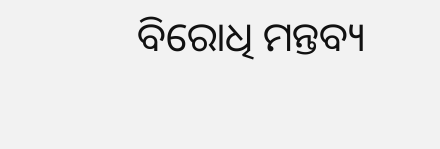ବିରୋଧି ମନ୍ତବ୍ୟ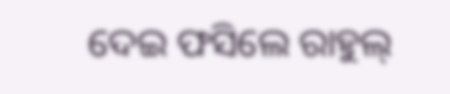ଦେଇ ଫସିଲେ ରାହୁଲ୍